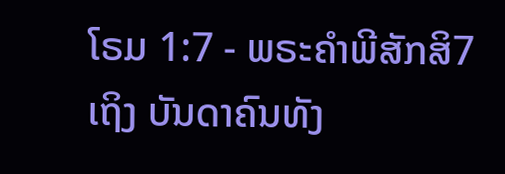ໂຣມ 1:7 - ພຣະຄຳພີສັກສິ7 ເຖິງ ບັນດາຄົນທັງ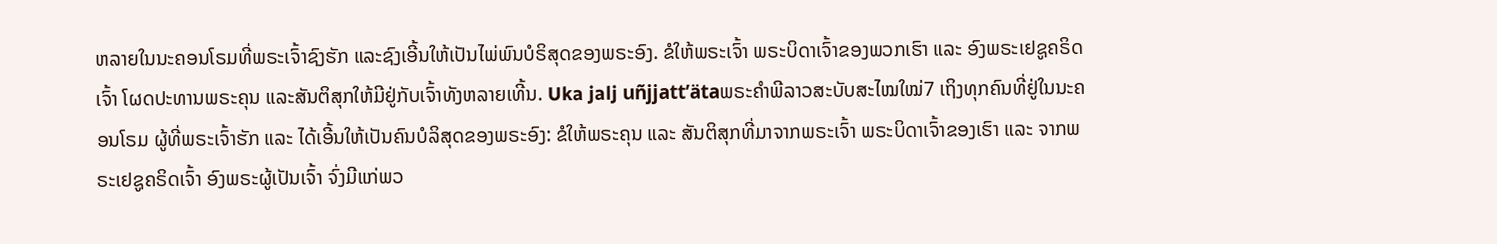ຫລາຍໃນນະຄອນໂຣມທີ່ພຣະເຈົ້າຊົງຮັກ ແລະຊົງເອີ້ນໃຫ້ເປັນໄພ່ພົນບໍຣິສຸດຂອງພຣະອົງ. ຂໍໃຫ້ພຣະເຈົ້າ ພຣະບິດາເຈົ້າຂອງພວກເຮົາ ແລະ ອົງພຣະເຢຊູຄຣິດເຈົ້າ ໂຜດປະທານພຣະຄຸນ ແລະສັນຕິສຸກໃຫ້ມີຢູ່ກັບເຈົ້າທັງຫລາຍເທີ້ນ. Uka jalj uñjjattʼätaພຣະຄຳພີລາວສະບັບສະໄໝໃໝ່7 ເຖິງທຸກຄົນທີ່ຢູ່ໃນນະຄອນໂຣມ ຜູ້ທີ່ພຣະເຈົ້າຮັກ ແລະ ໄດ້ເອີ້ນໃຫ້ເປັນຄົນບໍລິສຸດຂອງພຣະອົງ: ຂໍໃຫ້ພຣະຄຸນ ແລະ ສັນຕິສຸກທີ່ມາຈາກພຣະເຈົ້າ ພຣະບິດາເຈົ້າຂອງເຮົາ ແລະ ຈາກພຣະເຢຊູຄຣິດເຈົ້າ ອົງພຣະຜູ້ເປັນເຈົ້າ ຈົ່ງມີແກ່ພວ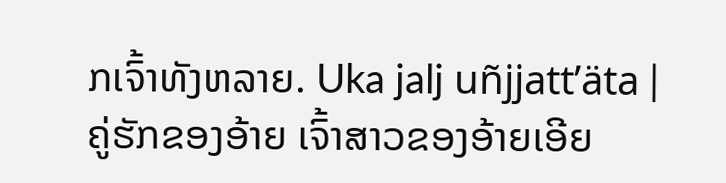ກເຈົ້າທັງຫລາຍ. Uka jalj uñjjattʼäta |
ຄູ່ຮັກຂອງອ້າຍ ເຈົ້າສາວຂອງອ້າຍເອີຍ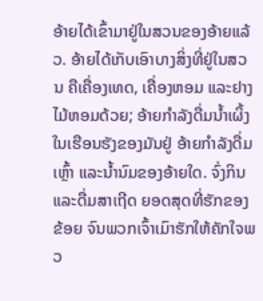ອ້າຍໄດ້ເຂົ້າມາຢູ່ໃນສວນຂອງອ້າຍແລ້ວ. ອ້າຍໄດ້ເກັບເອົາບາງສິ່ງທີ່ຢູ່ໃນສວນ ຄືເຄື່ອງເທດ, ເຄື່ອງຫອມ ແລະຢາງໄມ້ຫອມດ້ວຍ; ອ້າຍກຳລັງດື່ມນໍ້າເຜິ້ງໃນເຮືອນຮັງຂອງມັນຢູ່ ອ້າຍກຳລັງດື່ມເຫຼົ້າ ແລະນໍ້ານົມຂອງອ້າຍໃດ. ຈົ່ງກິນແລະດື່ມສາເຖີດ ຍອດສຸດທີ່ຮັກຂອງຂ້ອຍ ຈົນພວກເຈົ້າເມົາຮັກໃຫ້ຄັກໃຈພວ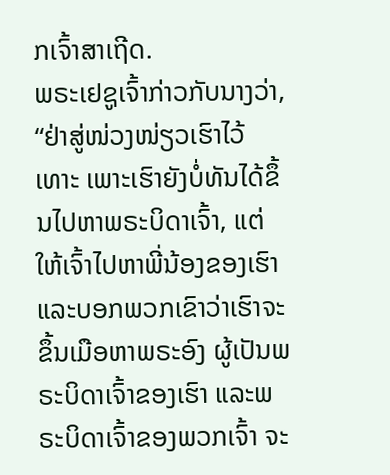ກເຈົ້າສາເຖີດ.
ພຣະເຢຊູເຈົ້າກ່າວກັບນາງວ່າ, “ຢ່າສູ່ໜ່ວງໜ່ຽວເຮົາໄວ້ເທາະ ເພາະເຮົາຍັງບໍ່ທັນໄດ້ຂຶ້ນໄປຫາພຣະບິດາເຈົ້າ, ແຕ່ໃຫ້ເຈົ້າໄປຫາພີ່ນ້ອງຂອງເຮົາ ແລະບອກພວກເຂົາວ່າເຮົາຈະຂຶ້ນເມືອຫາພຣະອົງ ຜູ້ເປັນພຣະບິດາເຈົ້າຂອງເຮົາ ແລະພຣະບິດາເຈົ້າຂອງພວກເຈົ້າ ຈະ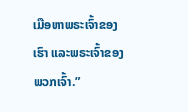ເມືອຫາພຣະເຈົ້າຂອງເຮົາ ແລະພຣະເຈົ້າຂອງພວກເຈົ້າ.”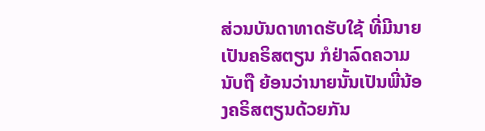ສ່ວນບັນດາທາດຮັບໃຊ້ ທີ່ມີນາຍເປັນຄຣິສຕຽນ ກໍຢ່າລົດຄວາມນັບຖື ຍ້ອນວ່ານາຍນັ້ນເປັນພີ່ນ້ອງຄຣິສຕຽນດ້ວຍກັນ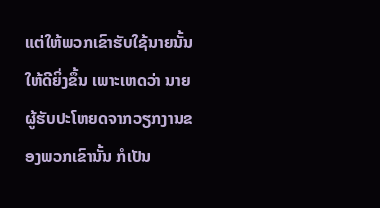ແຕ່ໃຫ້ພວກເຂົາຮັບໃຊ້ນາຍນັ້ນໃຫ້ດີຍິ່ງຂຶ້ນ ເພາະເຫດວ່າ ນາຍຜູ້ຮັບປະໂຫຍດຈາກວຽກງານຂອງພວກເຂົານັ້ນ ກໍເປັນ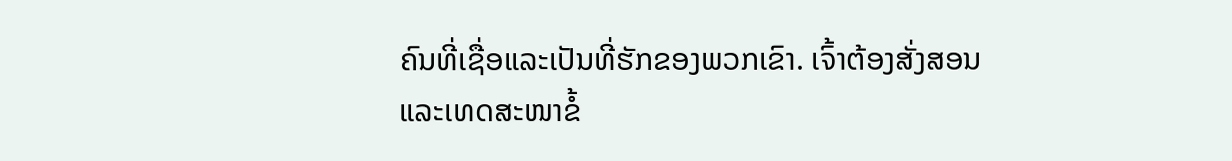ຄົນທີ່ເຊື່ອແລະເປັນທີ່ຮັກຂອງພວກເຂົາ. ເຈົ້າຕ້ອງສັ່ງສອນ ແລະເທດສະໜາຂໍ້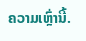ຄວາມເຫຼົ່ານີ້.